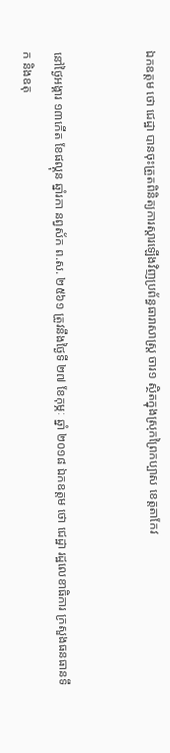ឯកឧត្តម ថោ ជេដ្ឋា បានចុះត្រួតពិនិត្យការស្តារឡើងវិញប្រព័ន្ធធារាសាស្រ្ត ចារ១ ស្ថិតក្នុងស្រុកព្រៃកប្បាស ខេត្តតាកែវ


នៅថ្ងៃអង្គារ ១៣កើត ខែផល្គុន ឆ្នាំរកា នព្វស័ក ព.ស. ២៥៦១ ត្រូវនឹងថ្ងៃទី ២៧ ខែកុម្ភៈ ឆ្នាំ ២០១៨ ឯកឧត្តម ថោ ជេដ្ឋា រដ្ឋលេខាធិការ ក្រសួងធនធានទឹក និងឧតុ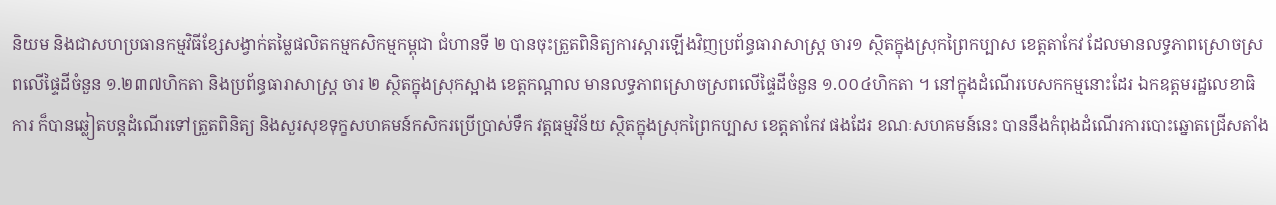និយម និងជាសហប្រធានកម្មវិធីខ្សែសង្វាក់តម្លៃផលិតកម្មកសិកម្មកម្ពុជា ជំហានទី ២ បានចុះត្រួតពិនិត្យការស្តារឡើងវិញប្រព័ន្ធធារាសាស្រ្ត ចារ១ ស្ថិតក្នុងស្រុកព្រៃកប្បាស ខេត្តតាកែវ ដែលមានលទ្ធភាពស្រោចស្រពលើផ្ទៃដីចំនួន ១.២៣៧ហិកតា និងប្រព័ន្ធធារាសាស្រ្ត ចារ ២ ស្ថិតក្នុងស្រុកស្អាង ខេត្តកណ្តាល មានលទ្ធភាពស្រោចស្រពលើផ្ទៃដីចំនួន ១.០០៤ហិកតា ។ នៅក្នុងដំណើរបេសកកម្មនោះដែរ ឯកឧត្តមរដ្ឋលេខាធិការ ក៏បានឆ្លៀតបន្តដំណើរទៅត្រួតពិនិត្យ និងសួរសុខទុក្ខសហគមន៍កសិករប្រើប្រាស់ទឹក វត្តធម្មវិន័យ ស្ថិតក្នុងស្រុកព្រៃកប្បាស ខេត្តតាកែវ ផងដែរ ខណៈសហគមន៍នេះ បាននឹងកំពុងដំណើរការបោះឆ្នោតជ្រើសតាំង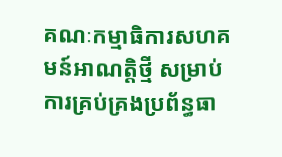គណៈកម្មាធិការសហគមន៍អាណត្តិថ្មី សម្រាប់ការគ្រប់គ្រងប្រព័ន្ធធា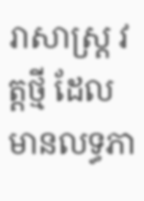រាសាស្រ្ត វត្តថ្មី ដែលមានលទ្ធភា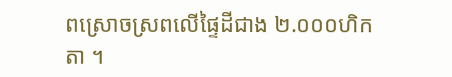ពស្រោចស្រពលើផ្ទៃដីជាង ២.០០០ហិកតា ។